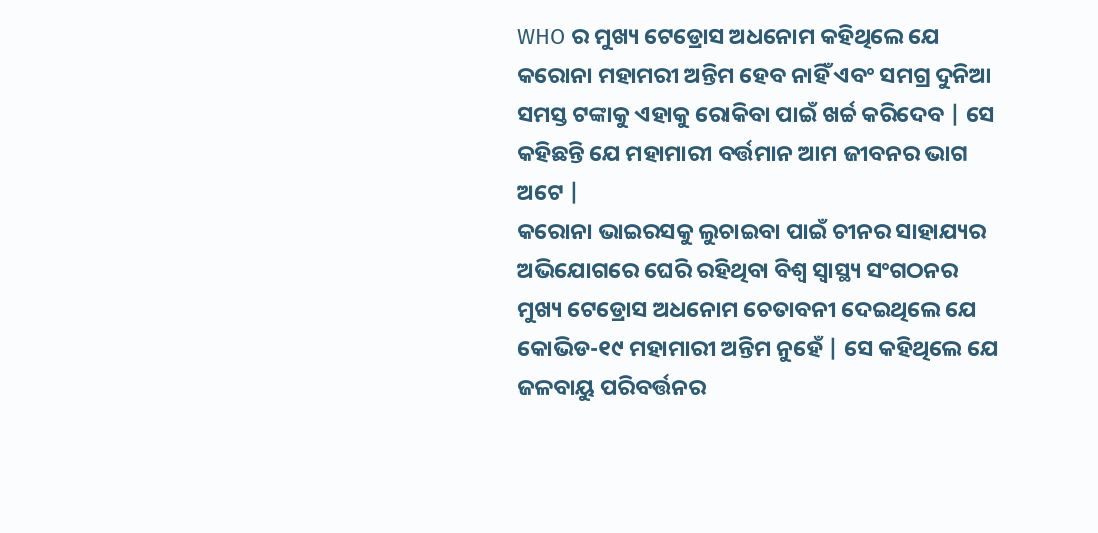WHO ର ମୁଖ୍ୟ ଟେଡ୍ରୋସ ଅଧନୋମ କହିଥିଲେ ଯେ କରୋନା ମହାମରୀ ଅନ୍ତିମ ହେବ ନାହିଁ ଏବଂ ସମଗ୍ର ଦୁନିଆ ସମସ୍ତ ଟଙ୍କାକୁ ଏହାକୁ ରୋକିବା ପାଇଁ ଖର୍ଚ୍ଚ କରିଦେବ | ସେ କହିଛନ୍ତି ଯେ ମହାମାରୀ ବର୍ତ୍ତମାନ ଆମ ଜୀବନର ଭାଗ ଅଟେ |
କରୋନା ଭାଇରସକୁ ଲୁଚାଇବା ପାଇଁ ଚୀନର ସାହାଯ୍ୟର ଅଭିଯୋଗରେ ଘେରି ରହିଥିବା ବିଶ୍ୱ ସ୍ୱାସ୍ଥ୍ୟ ସଂଗଠନର ମୁଖ୍ୟ ଟେଡ୍ରୋସ ଅଧନୋମ ଚେତାବନୀ ଦେଇଥିଲେ ଯେ କୋଭିଡ-୧୯ ମହାମାରୀ ଅନ୍ତିମ ନୁହେଁ | ସେ କହିଥିଲେ ଯେ ଜଳବାୟୁ ପରିବର୍ତ୍ତନର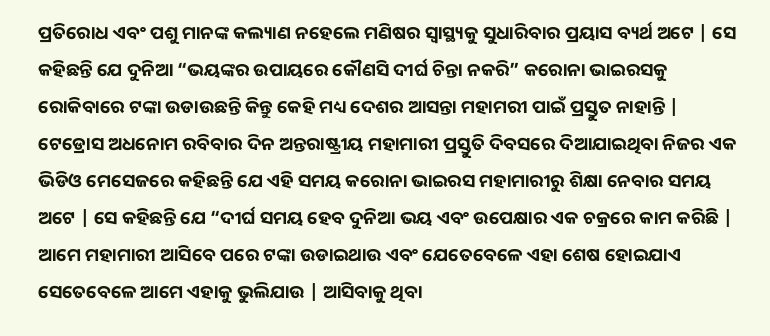ପ୍ରତିରୋଧ ଏବଂ ପଶୁ ମାନଙ୍କ କଲ୍ୟାଣ ନହେଲେ ମଣିଷର ସ୍ୱାସ୍ଥ୍ୟକୁ ସୁଧାରିବାର ପ୍ରୟାସ ବ୍ୟର୍ଥ ଅଟେ | ସେ କହିଛନ୍ତି ଯେ ଦୁନିଆ “ଭୟଙ୍କର ଉପାୟରେ କୌଣସି ଦୀର୍ଘ ଚିନ୍ତା ନକରି” କରୋନା ଭାଇରସକୁ ରୋକିବାରେ ଟଙ୍କା ଉଡାଉଛନ୍ତି କିନ୍ତୁ କେହି ମଧ୍ୟ ଦେଶର ଆସନ୍ତା ମହାମରୀ ପାଇଁ ପ୍ରସ୍ତୁତ ନାହାନ୍ତି |
ଟେଡ୍ରୋସ ଅଧନୋମ ରବିବାର ଦିନ ଅନ୍ତରାଷ୍ଟ୍ରୀୟ ମହାମାରୀ ପ୍ରସ୍ତୁତି ଦିବସରେ ଦିଆଯାଇଥିବା ନିଜର ଏକ ଭିଡିଓ ମେସେଜରେ କହିଛନ୍ତି ଯେ ଏହି ସମୟ କରୋନା ଭାଇରସ ମହାମାରୀରୁ ଶିକ୍ଷା ନେବାର ସମୟ ଅଟେ | ସେ କହିଛନ୍ତି ଯେ “ଦୀର୍ଘ ସମୟ ହେବ ଦୁନିଆ ଭୟ ଏବଂ ଉପେକ୍ଷାର ଏକ ଚକ୍ରରେ କାମ କରିଛି | ଆମେ ମହାମାରୀ ଆସିବେ ପରେ ଟଙ୍କା ଉଡାଇଥାଉ ଏବଂ ଯେତେବେଳେ ଏହା ଶେଷ ହୋଇଯାଏ ସେତେବେଳେ ଆମେ ଏହାକୁ ଭୁଲିଯାଉ | ଆସିବାକୁ ଥିବା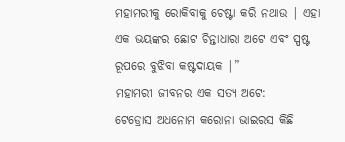ମହାମରୀକୁ ରୋକିବାକୁ ଚେଷ୍ଟା କରି ନଥାଉ | ଏହା ଏକ ଭୟଙ୍କର ଛୋଟ ଚିନ୍ତାଧାରା ଅଟେ ଏବଂ ସ୍ପଷ୍ଟ ରୂପରେ ବୁଝିବା କଷ୍ଟଦାୟକ |”
ମହାମରୀ ଜୀବନର ଏକ ସତ୍ୟ ଅଟେ:
ଟେଡ୍ରୋସ ଅଧନୋମ କରୋନା ଭାଇରସ କିଛି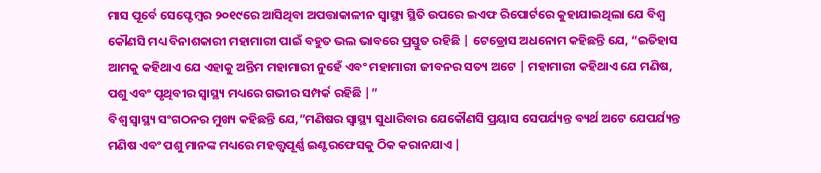ମାସ ପୂର୍ବେ ସେପ୍ଟେମ୍ବର ୨୦୧୯ରେ ଆସିଥିବା ଅପତ୍ତାକାଳୀନ ସ୍ୱାସ୍ଥ୍ୟ ସ୍ଥିତି ଉପରେ ଇଏଫ ରିପୋର୍ଟରେ କୁହାଯାଇଥିଲା ଯେ ବିଶ୍ୱ କୌଣସି ମଧ୍ୟ ବିନାଶକାରୀ ମହାମାରୀ ପାଇଁ ବହୁତ ଭଲ ଭାବରେ ପ୍ରସ୍ତୁତ ରହିଛି | ଟେଡ୍ରୋସ ଅଧନୋମ କହିଛନ୍ତି ଯେ, “ଇତିହାସ ଆମକୁ କହିଥାଏ ଯେ ଏହାକୁ ଅନ୍ତିମ ମହାମାରୀ ନୁହେଁ ଏବଂ ମହାମାରୀ ଜୀବନର ସତ୍ୟ ଅଟେ | ମହାମାରୀ କହିଥାଏ ଯେ ମଣିଷ, ପଶୁ ଏବଂ ପୃଥିବୀର ସ୍ୱାସ୍ଥ୍ୟ ମଧ୍ୟରେ ଗଭୀର ସମ୍ପର୍କ ରହିଛି |”
ବିଶ୍ୱ ସ୍ୱାସ୍ଥ୍ୟ ସଂଗଠନର ମୁଖ୍ୟ କହିଛନ୍ତି ଯେ,”ମଣିଷର ସ୍ୱାସ୍ଥ୍ୟ ସୁଧାରିବାର ଯେକୌଣସି ପ୍ରୟାସ ସେପର୍ଯ୍ୟନ୍ତ ବ୍ୟର୍ଥ ଅଟେ ଯେପର୍ଯ୍ୟନ୍ତ ମଣିଷ ଏବଂ ପଶୁ ମାନଙ୍କ ମଧ୍ୟରେ ମହତ୍ତ୍ୱପୂର୍ଣ୍ଣ ଇଣ୍ଟରଫେସକୁ ଠିକ କରାନଯାଏ |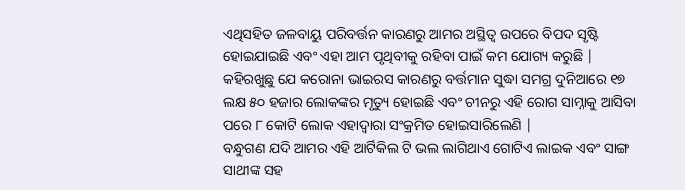ଏଥିସହିତ ଜଳବାୟୁ ପରିବର୍ତ୍ତନ କାରଣରୁ ଆମର ଅସ୍ଥିତ୍ୱ ଉପରେ ବିପଦ ସୃଷ୍ଟି ହୋଇଯାଇଛି ଏବଂ ଏହା ଆମ ପୃଥିବୀକୁ ରହିବା ପାଇଁ କମ ଯୋଗ୍ୟ କରୁଛି | କହିରଖୁଛୁ ଯେ କରୋନା ଭାଇରସ କାରଣରୁ ବର୍ତ୍ତମାନ ସୁଦ୍ଧା ସମଗ୍ର ଦୁନିଆରେ ୧୭ ଲକ୍ଷ ୫୦ ହଜାର ଲୋକଙ୍କର ମୃତ୍ୟୁ ହୋଇଛି ଏବଂ ଚୀନରୁ ଏହି ରୋଗ ସାମ୍ନାକୁ ଆସିବା ପରେ ୮ କୋଟି ଲୋକ ଏହାଦ୍ୱାରା ସଂକ୍ରମିତ ହୋଇସାରିଲେଣି |
ବନ୍ଧୁଗଣ ଯଦି ଆମର ଏହି ଆର୍ଟିକିଲ ଟି ଭଲ ଲାଗିଥାଏ ଗୋଟିଏ ଲାଇକ ଏବଂ ସାଙ୍ଗ ସାଥୀଙ୍କ ସହ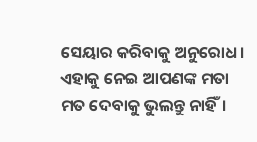ସେୟାର କରିବାକୁ ଅନୁରୋଧ। ଏହାକୁ ନେଇ ଆପଣଙ୍କ ମତା ମତ ଦେବାକୁ ଭୁଲନ୍ତୁ ନାହିଁ।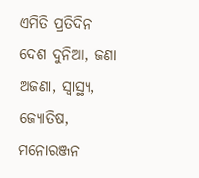ଏମିତି ପ୍ରତିଦିନ ଦେଶ ଦୁନିଆ, ଜଣା ଅଜଣା, ସ୍ୱାସ୍ଥ୍ୟ, ଜ୍ୟୋତିଷ, ମନୋରଞ୍ଜନ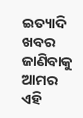ଇତ୍ୟାଦି ଖବର ଜାଣିବାକୁ ଆମର ଏହି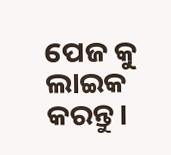ପେଜ କୁ ଲାଇକ କରନ୍ତୁ।